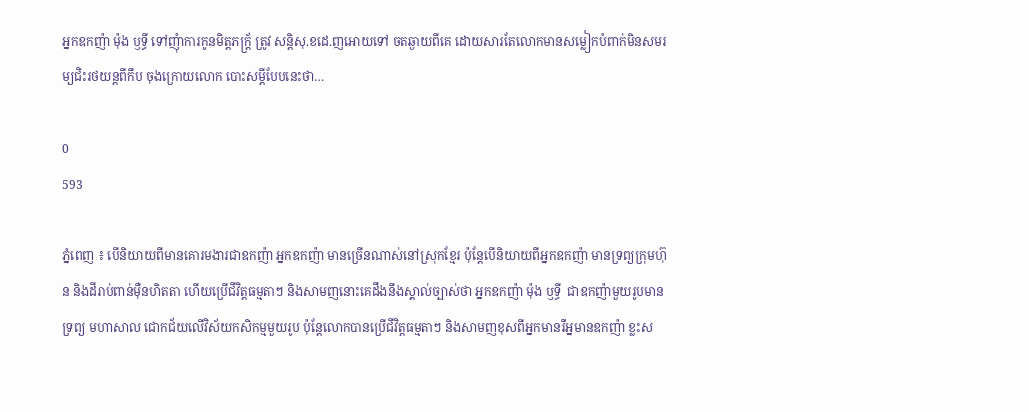អ្នកឧកញ៉ា ម៉ុង ឫទ្ធី ទៅញុំាការកូនមិត្តភក្ត្រ័ ត្រូវ សន្តិសុ.ខដេ.ញអោយទៅ ចតឆ្ងាយពីគេ ដោយសារតែលោកមានសម្លៀកបំពាក់មិនសមរម្យជិះរថយន្តពីកឹប ចុងក្រោយលោក បោះសម្តីបែបនេះថា…

0
593

ភ្នំពេញ ៖ បើនិយាយពីមានគោរមងារជាឧកញ៉ា អ្នកឧកញ៉ា មានច្រើនណាស់នៅស្រុកខ្មែរ ប៉ុន្តែបើនិយាយពីអ្នកឧកញ៉ា មានទ្រព្យក្រុមហ៊ុន និងដីរាប់ពាន់ម៉ឺនហិតតា ហើយប្រើជីវិត្តធម្មតាៗ និងសាមញនោះគេដឹងនឹងស្គាល់ច្បាស់ថា អ្នកឧកញ៉ា ម៉ុង ឫទ្ធី  ជាឧកញ៉ាមួយរូបមានទ្រព្យ មហាសាល ជោកជ័យលើវិស័យកសិកម្មមួយរូប ប៉ុន្តែលោកបានប្រើជីវិត្តធម្មតាៗ និងសាមញខុសពីអ្នកមានរឺអ្នមានឧកញ៉ា ខ្លះស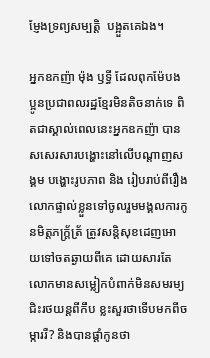ម្ញែងទ្រព្យសម្បត្តិ  បង្អួតគេឯង។

អ្នកឧកញ៉ា ម៉ុង ឫទ្ធី ដែលពុកម៉ែបងប្អូនប្រជាពលរដ្ឋខ្មែរមិនតិចនាក់ទេ ពិតជាស្គាល់ពេលនេះអ្នកឧកញ៉ា បានសសេរសារបង្ហោះនៅលើបណ្តាញសង្គម បង្ហោះរូបភាព និង រៀបរាប់ពីរឿងលោកផ្ទាល់ខ្លួនទៅចូលរួមមង្គលការកូនមិត្តភក្ត្រ័ត្រ័ ត្រូវសន្តិសុខដេញអោយទៅចតឆ្ងាយពីគេ ដោយសារតែលោកមានសម្លៀកបំពាក់មិនសមរម្យ ជិះរថយន្តពីកឹប ខ្លះសួរថាទើបមកពីចម្ការរឺ? និងបានផ្តាំកូនថា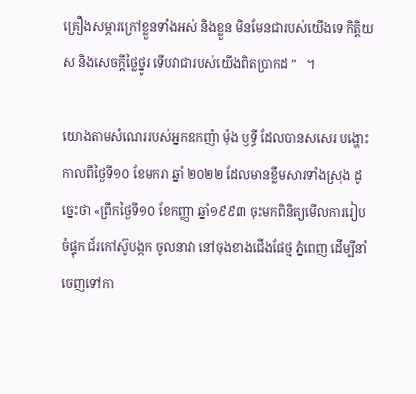គ្រឿងសម្ភារក្រៅខ្លួនទាំងអស់ និងខ្លួន មិនមែនជារបស់យើងទេ កិត្តិយស និងសេចក្ដីថ្លៃថ្នូរ ទើបវាជារបស់យើងពិតប្រាកដ ”   ។

យោងតាមសំណេររបស់អ្នកឧកញ៉ា ម៉ុង ឫទ្ធី ដែលបានសសេរ បង្ហោះ កាលពីថ្ងៃទី១០ ខែមករា ឆ្នាំ ២០២២ ដែលមានខ្លឹមសារទាំងស្រុង ដូច្នេះថា «ព្រឹកថ្ងៃទី១០ ខែកញ្ញា ឆ្នាំ១៩៩៣ ចុះមកពិនិត្យមើលការរៀបចំផ្ទុក ជ័រកៅស៊ូបង្កក ចូលនាវា នៅចុងខាងជើងផែថ្ម ភ្នំពេញ ដើម្បីនាំចេញទៅកា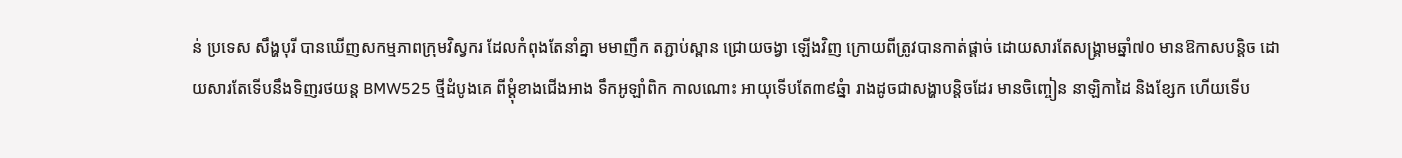ន់ ប្រទេស សឹង្ហបុរី បានឃើញសកម្មភាពក្រុមវិស្វករ ដែលកំពុងតែនាំគ្នា មមាញឹក តភ្ជាប់ស្ពាន ជ្រោយចង្វា ឡើងវិញ ក្រោយពីត្រូវបានកាត់ផ្តាច់ ដោយសារតែសង្រ្គាមឆ្នាំ៧០ មានឱកាសបន្តិច ដោយសារតែទើបនឹងទិញរថយន្ត BMW525 ថ្មីដំបូងគេ ពីម្តុំខាងជើងអាង ទឹកអូឡាំពិក កាលណោះ អាយុទើបតែ៣៩ឆ្នំា រាងដូចជាសង្ហាបន្តិចដែរ មានចិញ្ចៀន នាឡិកាដៃ និងខ្សែក ហើយទើប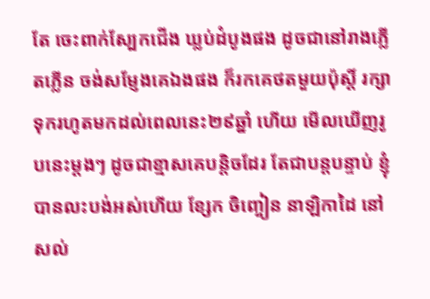តែ ចេះពាក់ស្បែកជើង ឃ្លប់ដំបូងផង ដូចជានៅរាងភ្លើតភ្លើន ចង់សម្ញែងគេឯងផង ក៏រកគេថតមួយប៉ុស្តិ៍ រក្សាទុករហូតមកដល់ពេលនេះ២៩ឆ្នាំ ហើយ មើលឃើញរូបនេះម្តងៗ ដូចជាខ្មាសគេបន្តិចដែរ តែជាបន្តបន្ទាប់ ខ្ញុំបានលះបង់អស់ហើយ ខ្សែក ចិញ្ចៀន នាឡិកាដៃ នៅសល់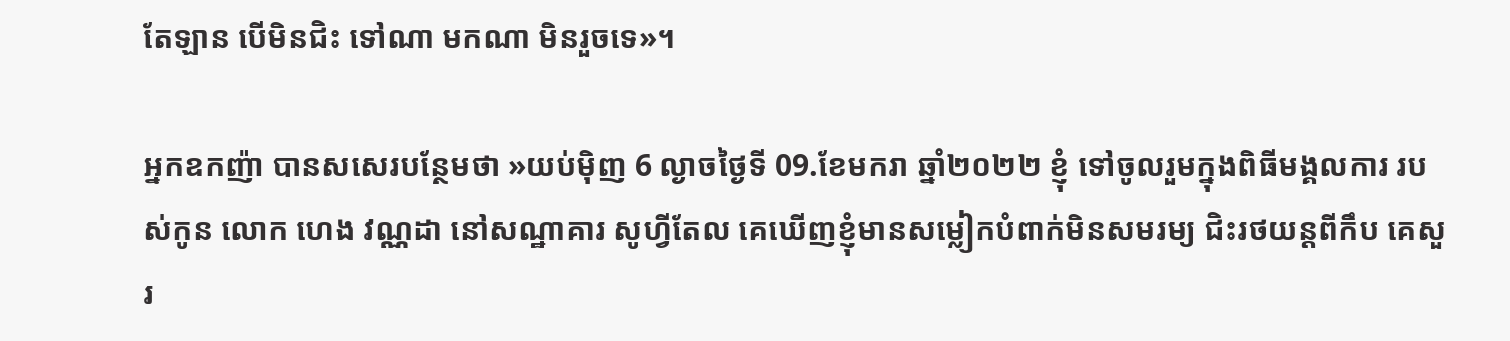តែឡាន បើមិនជិះ ទៅណា មកណា មិនរួចទេ»។

អ្នកឧកញ៉ា បានសសេរបន្ថែមថា »យប់ម៉ិញ 6 ល្ងាចថ្ងៃទី 09.ខែមករា ឆ្នាំ២០២២ ខ្ញុំ ទៅចូលរួមក្នុងពិធីមង្គលការ របស់កូន លោក ហេង វណ្ណដា នៅសណ្ឋាគារ សូហ្វីតែល គេឃើញខ្ញុំមានសម្លៀកបំពាក់មិនសមរម្យ ជិះរថយន្តពីកឹប គេសួរ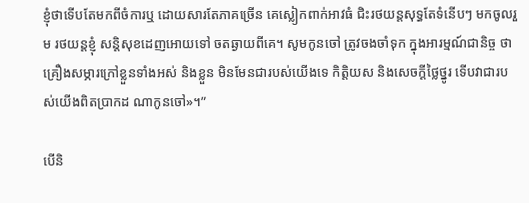ខ្ញុំថាទើបតែមកពីចំការឬ ដោយសារតែភាគច្រើន គេស្លៀកពាក់អាវធំ ជិះរថយន្តសុទ្ធតែទំនើបៗ មកចូលរួម រថយន្តខ្ញុំ សន្តិសុខដេញអោយទៅ ចតឆ្ងាយពីគេ។ សូមកូនចៅ ត្រូវចងចាំទុក ក្នុងអារម្មណ៍ជានិច្ច ថា គ្រឿងសម្ភារក្រៅខ្លួនទាំងអស់ និងខ្លួន មិនមែនជារបស់យើងទេ កិត្តិយស និងសេចក្ដីថ្លៃថ្នូរ ទើបវាជារបស់យើងពិតប្រាកដ ណាកូនចៅ»។”

បើនិ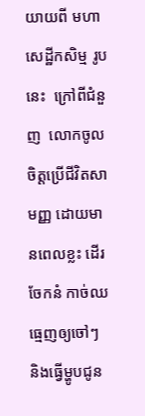យាយពី មហាសេដ្ឋីកសិម្ម រូបនេះ  ក្រៅពីជំនួញ  លោកចូលចិត្តប្រើជីវិតសាមញ្ញ ដោយមានពេលខ្លះ ដើរចែកនំ កាច់ឈធ្មេញឲ្យចៅៗ និងធ្វើម្ហូបជូន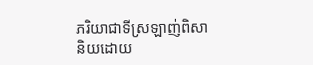ភរិយាជាទីស្រឡាញ់ពិសា និយដោយ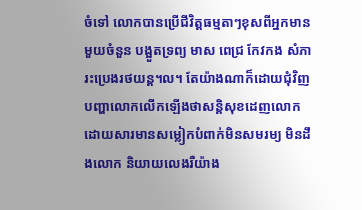ចំទៅ លោកបានប្រើជីវិត្តធម្មតាៗខុសពីអ្នកមានមួយចំនួន បង្អួតទ្រព្យ មាស ពេជ្រ កែវកង សំភារះប្រេងរថយន្ត។ល។ តែយ៉ាងណាក៏ដោយជុំវិញបញ្ហាលោកលើកឡើងថាសន្តិសុខដេញលោក ដោយសារមានសម្លៀកបំពាក់មិនសមរម្យ មិនដឹងលោក និយាយលេងរឺយ៉ាង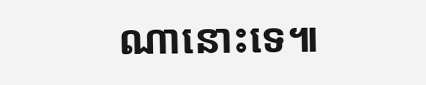ណានោះទេ៕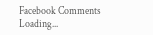Facebook Comments
Loading...